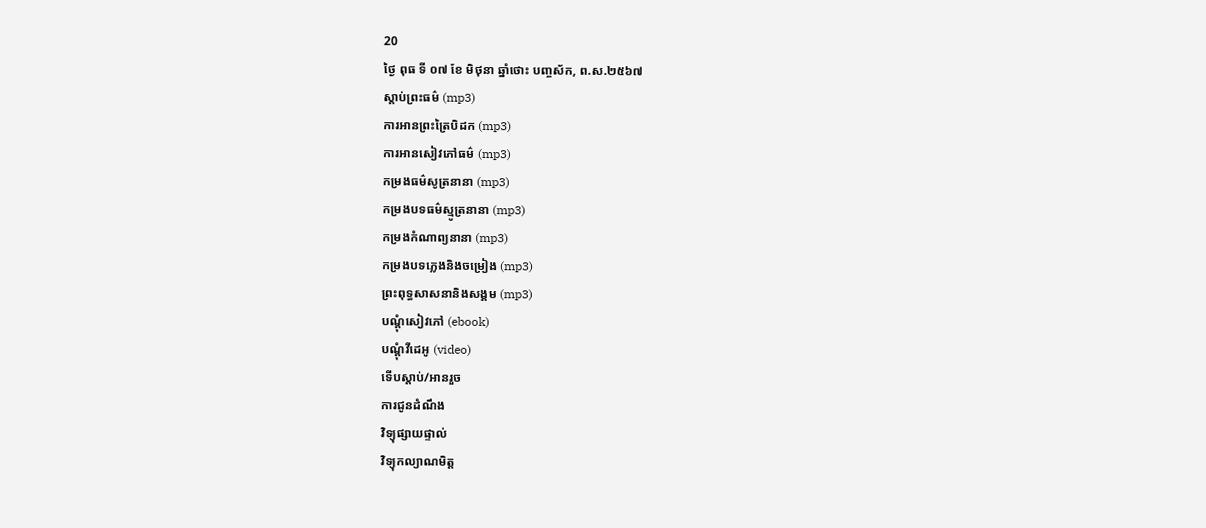20
ថ្ងៃ ពុធ ទី ០៧ ខែ មិថុនា ឆ្នាំថោះ បញ្ចស័ក, ព.ស.២៥៦៧
ស្តាប់ព្រះធម៌ (mp3)
ការអានព្រះត្រៃបិដក (mp3)
ការអានសៀវភៅធម៌ (mp3)
កម្រងធម៌សូត្រនានា (mp3)
កម្រងបទធម៌ស្មូត្រនានា (mp3)
កម្រងកំណាព្យនានា (mp3)
កម្រងបទភ្លេងនិងចម្រៀង (mp3)
ព្រះពុទ្ធសាសនានិងសង្គម (mp3)
បណ្តុំសៀវភៅ (ebook)
បណ្តុំវីដេអូ (video)
ទើបស្តាប់/អានរួច
ការជូនដំណឹង
វិទ្យុផ្សាយផ្ទាល់
វិទ្យុកល្យាណមិត្ត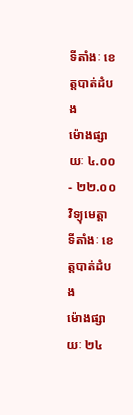ទីតាំងៈ ខេត្តបាត់ដំបង
ម៉ោងផ្សាយៈ ៤.០០ - ២២.០០
វិទ្យុមេត្តា
ទីតាំងៈ ខេត្តបាត់ដំបង
ម៉ោងផ្សាយៈ ២៤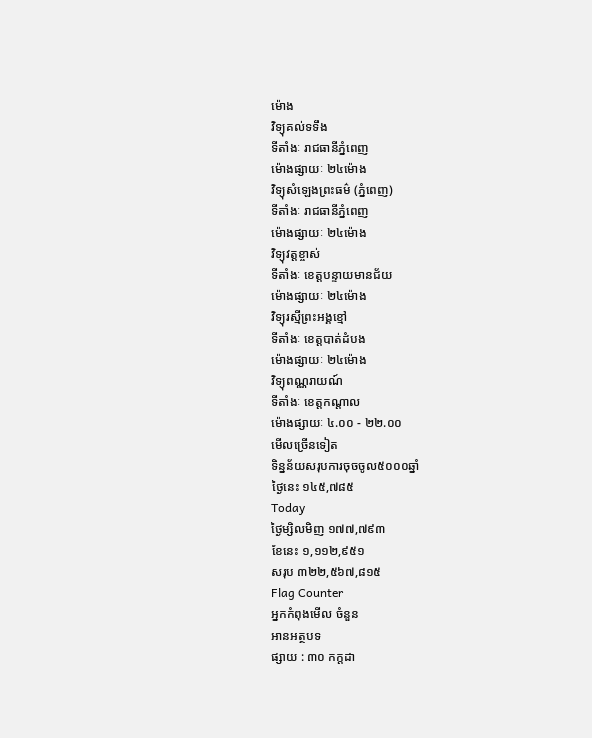ម៉ោង
វិទ្យុគល់ទទឹង
ទីតាំងៈ រាជធានីភ្នំពេញ
ម៉ោងផ្សាយៈ ២៤ម៉ោង
វិទ្យុសំឡេងព្រះធម៌ (ភ្នំពេញ)
ទីតាំងៈ រាជធានីភ្នំពេញ
ម៉ោងផ្សាយៈ ២៤ម៉ោង
វិទ្យុវត្តខ្ចាស់
ទីតាំងៈ ខេត្តបន្ទាយមានជ័យ
ម៉ោងផ្សាយៈ ២៤ម៉ោង
វិទ្យុរស្មីព្រះអង្គខ្មៅ
ទីតាំងៈ ខេត្តបាត់ដំបង
ម៉ោងផ្សាយៈ ២៤ម៉ោង
វិទ្យុពណ្ណរាយណ៍
ទីតាំងៈ ខេត្តកណ្តាល
ម៉ោងផ្សាយៈ ៤.០០ - ២២.០០
មើលច្រើនទៀត
ទិន្នន័យសរុបការចុចចូល៥០០០ឆ្នាំ
ថ្ងៃនេះ ១៤៥,៧៨៥
Today
ថ្ងៃម្សិលមិញ ១៧៧,៧៩៣
ខែនេះ ១,១១២,៩៥១
សរុប ៣២២,៥៦៧,៨១៥
Flag Counter
អ្នកកំពុងមើល ចំនួន
អានអត្ថបទ
ផ្សាយ : ៣០ កក្តដា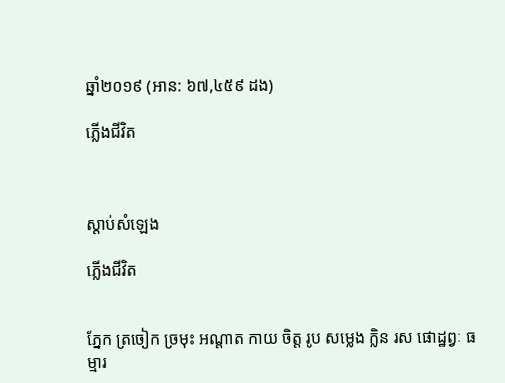ឆ្នាំ២០១៩ (អាន: ៦៧,៤៥៩ ដង)

ភ្លើងជីវិត



ស្តាប់សំឡេង

ភ្លើងជីវិត


ភ្នែក ត្រចៀក ច្រមុះ អណ្ដាត កាយ ចិត្ត រូប សម្លេង ក្លិន រស ផោដ្ឋព្វៈ ធម្មារ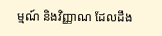ម្មណ៍ និងវិញ្ញាណ ដែលដឹង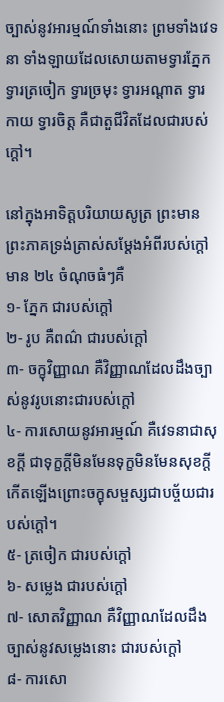ច្បាស់នូវអារម្មណ៍ទាំងនោះ ព្រមទាំងវេទនា ទាំងឡាយដែលសោយតាមទ្វារភ្នែក ទ្វារត្រចៀក ទ្វារច្រមុះ ទ្វារអណ្ដាត ទ្វារកាយ ទ្វារចិត្ត គឺជាតួជីវិតដែលជារបស់ក្ដៅ។

នៅក្នុងអាទិត្តបរិយាយសូត្រ ព្រះមានព្រះភាគទ្រង់ត្រាស់សម្ដែងអំពីរបស់ក្ដៅ មាន ២៤ ចំណុចធំៗគឺ
១- ភ្នែក ជារបស់ក្ដៅ
២- រូប គឺពណ៌ ជារបស់ក្ដៅ
៣- ចក្ខុវិញ្ញាណ គឺវិញ្ញាណដែលដឹងច្បាស់នូវរូបនោះជារបស់ក្ដៅ
៤- ការសោយនូវអារម្មណ៍ គឺវេទនាជាសុខក្ដី ជាទុក្ខក្ដីមិនមែនទុក្ខមិនមែនសុខក្ដី កើតឡើងព្រោះចក្ខុសម្ផស្សជាបច្ច័យជារបស់ក្ដៅ។
៥- ត្រចៀក ជារបស់ក្ដៅ
៦- សម្លេង ជារបស់ក្ដៅ
៧- សោតវិញ្ញាណ គឺវិញ្ញាណដែលដឹងច្បាស់នូវសម្លេងនោះ ជារបស់ក្ដៅ
៨- ការសោ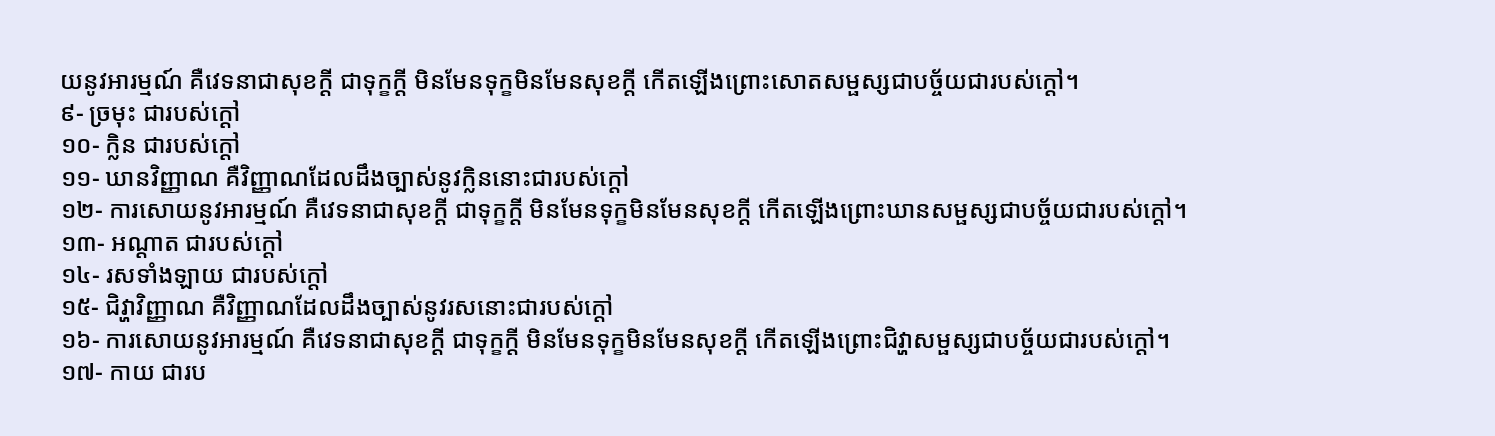យនូវអារម្មណ៍ គឺវេទនាជាសុខក្ដី ជាទុក្ខក្ដី មិនមែនទុក្ខមិនមែនសុខក្ដី កើតឡើងព្រោះសោតសម្ផស្សជាបច្ច័យជារបស់ក្ដៅ។
៩- ច្រមុះ ជារបស់ក្ដៅ
១០- ក្លិន ជារបស់ក្ដៅ
១១- ឃានវិញ្ញាណ គឺវិញ្ញាណដែលដឹងច្បាស់នូវក្លិននោះជារបស់ក្ដៅ
១២- ការសោយនូវអារម្មណ៍ គឺវេទនាជាសុខក្ដី ជាទុក្ខក្ដី មិនមែនទុក្ខមិនមែនសុខក្ដី កើតឡើងព្រោះឃានសម្ផស្សជាបច្ច័យជារបស់ក្ដៅ។
១៣- អណ្ដាត ជារបស់ក្ដៅ
១៤- រសទាំងឡាយ ជារបស់ក្ដៅ
១៥- ជិវ្ហាវិញ្ញាណ គឺវិញ្ញាណដែលដឹងច្បាស់នូវរសនោះជារបស់ក្ដៅ
១៦- ការសោយនូវអារម្មណ៍ គឺវេទនាជាសុខក្ដី ជាទុក្ខក្ដី មិនមែនទុក្ខមិនមែនសុខក្ដី កើតឡើងព្រោះជិវ្ហាសម្ផស្សជាបច្ច័យជារបស់ក្ដៅ។
១៧- កាយ ជារប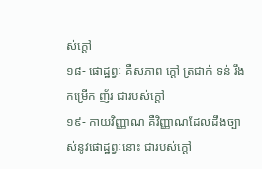ស់ក្ដៅ
១៨- ផោដ្ឋព្វៈ គឺសភាព ក្ដៅ ត្រជាក់ ទន់ រឹង កម្រើក ញ័រ ជារបស់ក្ដៅ
១៩- កាយវិញ្ញាណ គឺវិញ្ញាណដែលដឹងច្បាស់នូវផោដ្ឋព្វៈនោះ ជារបស់ក្ដៅ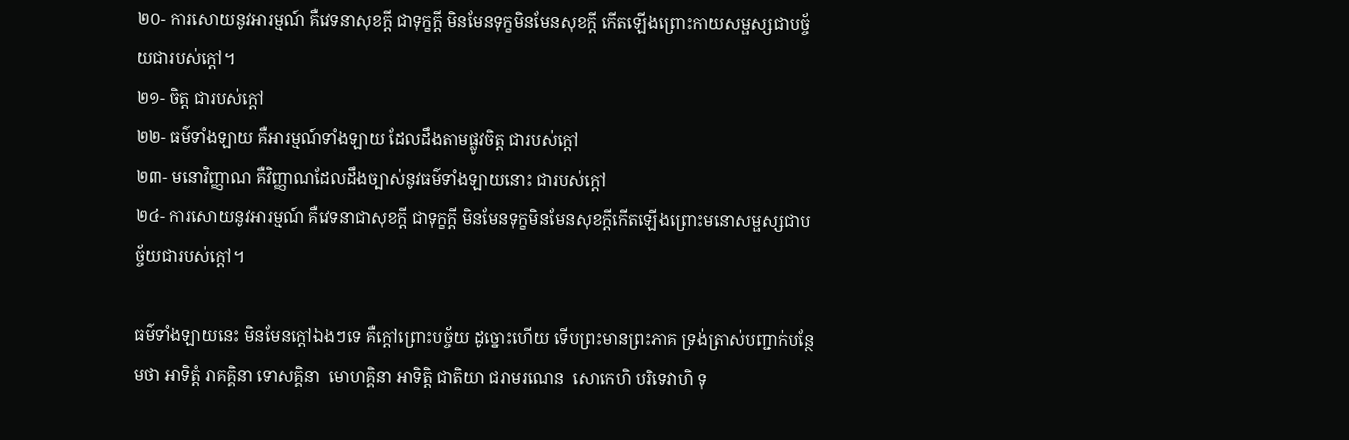២០- ការសោយនូវអារម្មណ៍ គឺវេទនាសុខក្ដី ជាទុក្ខក្ដី មិនមែនទុក្ខមិនមែនសុខក្ដី កើតឡើងព្រោះកាយសម្ផស្សជាបច្ច័យជារបស់ក្ដៅ។
២១- ចិត្ត ជារបស់ក្ដៅ
២២- ធម៌ទាំងឡាយ គឺអារម្មណ៍ទាំងឡាយ ដែលដឹងតាមផ្លូវចិត្ត ជារបស់ក្ដៅ
២៣- មនោវិញ្ញាណ គឺវិញ្ញាណដែលដឹងច្បាស់នូវធម៌ទាំងឡាយនោះ ជារបស់ក្ដៅ
២៤- ការសោយនូវអារម្មណ៍ គឺវេទនាជាសុខក្ដី ជាទុក្ខក្ដី មិនមែនទុក្ខមិនមែនសុខក្ដីកើតឡើងព្រោះមនោសម្ផស្សជាបច្ច័យជារបស់ក្ដៅ។

ធម៌ទាំងឡាយនេះ មិនមែនក្ដៅឯងៗទេ គឺក្ដៅព្រោះបច្ច័យ ដូច្នោះហើយ ទើបព្រះមានព្រះភាគ ទ្រង់ត្រាស់បញ្ជាក់បន្ថែមថា អាទិត្តំ រាគគ្គិនា ទោសគ្គិនា  មោហគ្គិនា អាទិត្តិ ជាតិយា ជរាមរណេន  សោកេហិ បរិទេវាហិ ទុ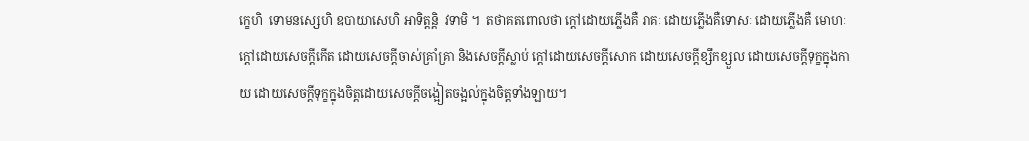ក្ខេហិ  ទោមនស្សេហិ ឧបាយាសេហិ អាទិត្តន្តិ  វទាមិ ។  តថាគតពោលថា ក្ដៅដោយភ្លើងគឺ រាគៈ ដោយភ្លើងគឺទោសៈ ដោយភ្លើងគឺ មោហៈ ក្ដៅដោយសេចក្ដីកើត ដោយសេចក្ដីចាស់គ្រាំគ្រា និងសេចក្ដីស្លាប់ ក្ដៅដោយសេចក្ដីសោក ដោយសេចក្ដីខ្សឹកខ្សួល ដោយសេចក្ដីទុក្ខក្នុងកាយ ដោយសេចក្ដីទុក្ខក្នុងចិត្តដោយសេចក្ដីចង្អៀតចង្អល់ក្នុងចិត្តទាំងឡាយ។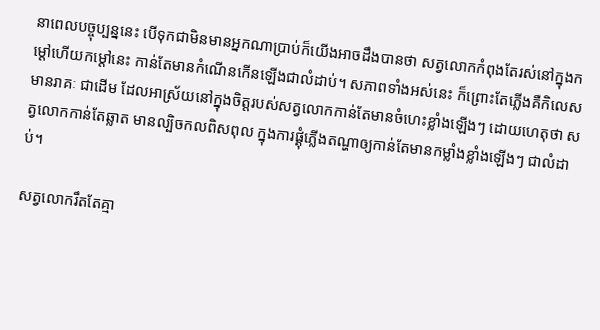នាពេលបច្ចុប្បន្ននេះ បើទុកជាមិនមានអ្នកណាប្រាប់ក៏យើងអាចដឹងបានថា សត្វលោកកំពុងតែរស់នៅក្នុងកម្ដៅហើយកម្ដៅនេះ កាន់តែមានកំណើនកើនឡើងជាលំដាប់។ សភាពទាំងអស់នេះ ក៏ព្រោះតែភ្លើងគឺកិលេស មានរាគៈ ជាដើម ដែលអាស្រ័យនៅក្នុងចិត្តរបស់សត្វលោកកាន់តែមានចំហេះខ្លាំងឡើងៗ ដោយហេតុថា សត្វលោកកាន់តែឆ្លាត មានល្បិចកលពិសពុល ក្នុងការផ្គុំភ្លើងតណ្ហាឲ្យកាន់តែមានកម្លាំងខ្លាំងឡើងៗ ជាលំដាប់។

សត្វលោករឹតតែគ្មា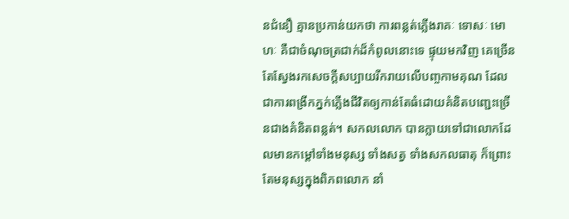នជំនឿ គ្មានប្រកាន់យកថា ការពន្លត់ភ្លើងរាគៈ ទោសៈ មោហៈ គឺជាចំណុចត្រជាក់ដ៏កំពូលនោះទេ ផ្ទុយមកវិញ គេច្រើនតែស្វែងរកសេចក្ដីសប្បាយរីករាយលើបញ្ចកាមគុណ ដែលជាការពង្រីកភ្នក់ភ្លើងជីវិតឲ្យកាន់តែធំដោយគំនិតបញ្ជេះច្រើនជាងគំនិតពន្លត់។ សកលលោក បានក្លាយទៅជាលោកដែលមានកម្ដៅទាំងមនុស្ស ទាំងសត្វ ទាំងសកលធាតុ ក៏ព្រោះតែមនុស្សក្នុងពិភពលោក នាំ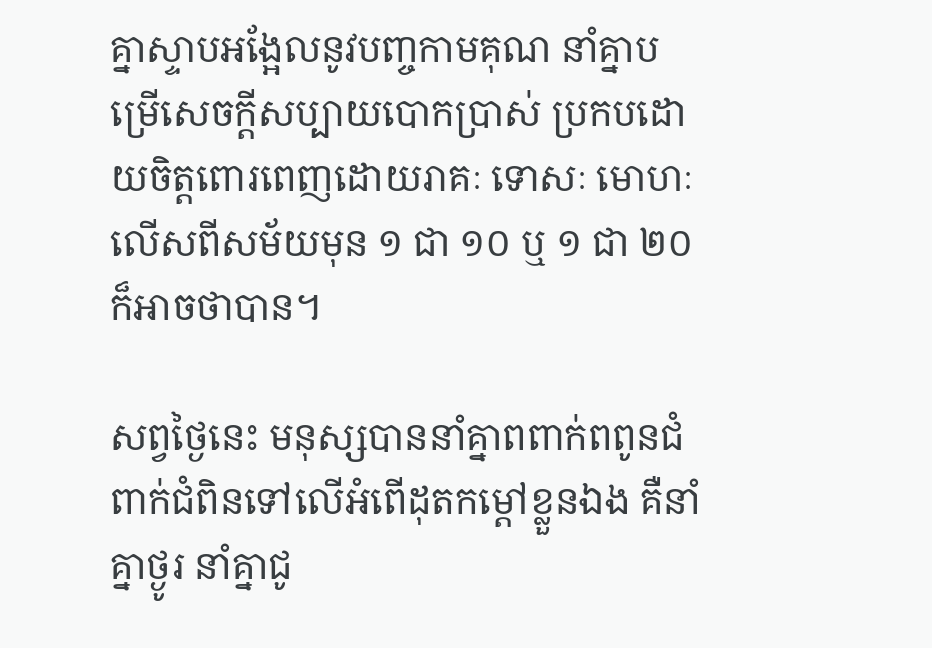គ្នាស្ទាបអង្អែលនូវបញ្ចកាមគុណ នាំគ្នាបម្រើសេចក្ដីសប្បាយបោកប្រាស់ ប្រកបដោយចិត្តពោរពេញដោយរាគៈ ទោសៈ មោហៈ លើសពីសម័យមុន ១ ជា ១០ ឬ ១ ជា ២០ ក៏អាចថាបាន។

សព្វថ្ងៃនេះ មនុស្សបាននាំគ្នាពពាក់ពពូនជំពាក់ជំពិនទៅលើអំពើដុតកម្ដៅខ្លួនឯង គឺនាំគ្នាថ្ងូរ នាំគ្នាជូ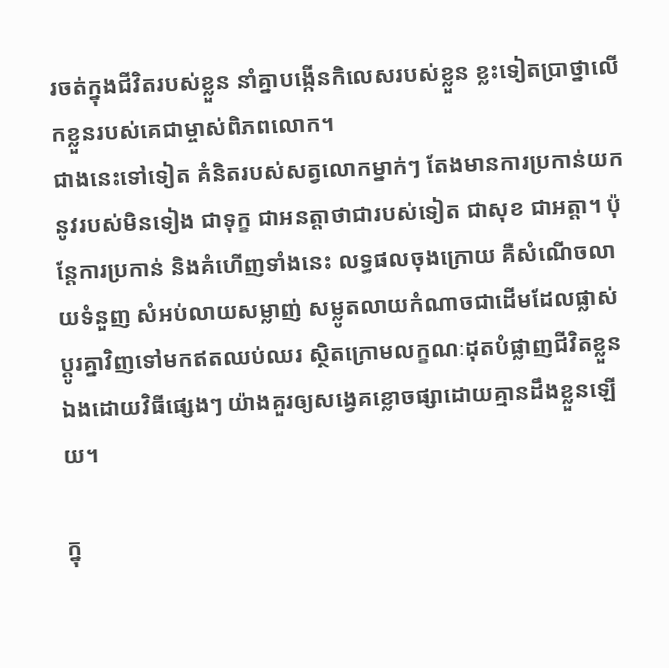រចត់ក្នុងជីវិតរបស់ខ្លួន នាំគ្នាបង្កើនកិលេសរបស់ខ្លួន ខ្លះទៀតប្រាថ្នាលើកខ្លួនរបស់គេជាម្ចាស់ពិភពលោក។
ជាងនេះទៅទៀត គំនិតរបស់សត្វលោកម្នាក់ៗ តែងមានការប្រកាន់យកនូវរបស់មិនទៀង ជាទុក្ខ ជាអនត្តាថាជារបស់ទៀត ជាសុខ ជាអត្តា។ ប៉ុន្តែការប្រកាន់ និងគំហើញទាំងនេះ លទ្ធផលចុងក្រោយ គឺសំណើចលាយទំនួញ សំអប់លាយសម្លាញ់ សម្លូតលាយកំណាចជាដើមដែលផ្លាស់ប្ដូរគ្នាវិញទៅមកឥតឈប់ឈរ ស្ថិតក្រោមលក្ខណៈដុតបំផ្លាញជីវិតខ្លួនឯងដោយវិធីផ្សេងៗ យ៉ាងគួរឲ្យសង្វេគខ្លោចផ្សាដោយគ្មានដឹងខ្លួនឡើយ។

ក្នុ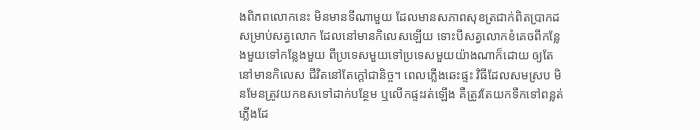ងពិភពលោកនេះ មិនមានទីណាមួយ ដែលមានសភាពសុខត្រជាក់ពិតប្រាកដសម្រាប់សត្វលោក ដែលនៅមានកិលេសឡើយ ទោះបីសត្វលោកខំគេចពីកន្លែងមួយទៅកន្លែងមួយ ពីប្រទេសមួយទៅប្រទេសមួយយ៉ាងណាក៏ដោយ ឲ្យតែនៅមានកិលេស ជីវិតនៅតែក្ដៅជានិច្ច។ ពេលភ្លើងឆេះផ្ទះ វិធីដែលសមស្រប មិនមែនត្រូវយកឧសទៅដាក់បន្ថែម ឬលើកផ្ទះរត់ឡើង គឺត្រូវតែយកទឹកទៅពន្លត់ភ្លើងដែ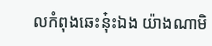លកំពុងឆេះនុ៎ះឯង យ៉ាងណាមិ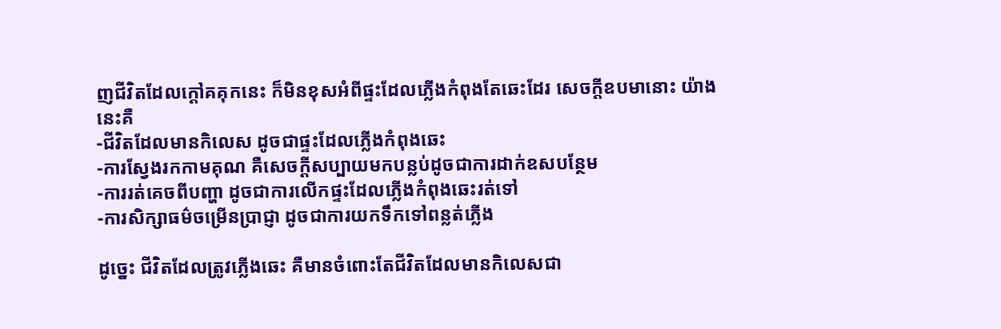ញជីវិតដែលក្ដៅគគុកនេះ ក៏មិនខុសអំពីផ្ទះដែលភ្លើងកំពុងតែឆេះដែរ សេចក្ដីឧបមានោះ យ៉ាងនេះគឺ
-ជីវិតដែលមានកិលេស ដូចជាផ្ទះដែលភ្លើងកំពុងឆេះ
-ការស្វែងរកកាមគុណ គឺសេចក្ដីសប្បាយមកបន្លប់ដូចជាការដាក់ឧសបន្ថែម
-ការរត់គេចពីបញ្ហា ដូចជាការលើកផ្ទះដែលភ្លើងកំពុងឆេះរត់ទៅ
-ការសិក្សាធម៌ចម្រើនប្រាជ្ញា ដូចជាការយកទឹកទៅពន្លត់ភ្លើង

ដូច្នេះ ជីវិតដែលត្រូវភ្លើងឆេះ គឺមានចំពោះតែជីវិតដែលមានកិលេសជា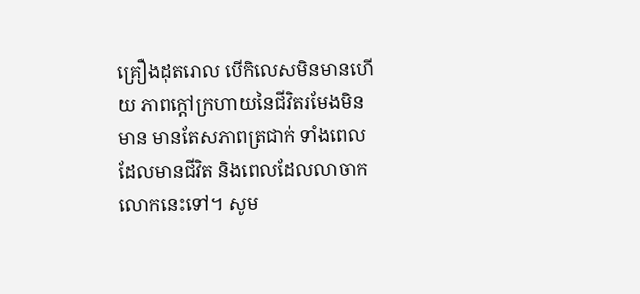គ្រឿងដុតរោល បើកិលេសមិនមានហើយ ភាពក្ដៅក្រហាយនៃជីវិតរមែងមិនមាន មានតែសភាពត្រជាក់ ទាំងពេលដែលមានជីវិត និងពេលដែលលាចាកលោកនេះទៅ។ សូម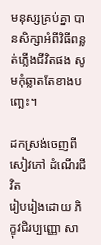មនុស្សគ្រប់គ្នា បានសិក្សាអំពីវិធីពន្លត់ភ្លើងជីវិតផង សូមកុំឆ្លាតតែខាងបញ្ឆេះ។

ដកស្រង់ចេញពីសៀវភៅ ដំណើរជីវិត
រៀបរៀងដោយ ភិក្ខុវជិរប្បញ្ញោ សា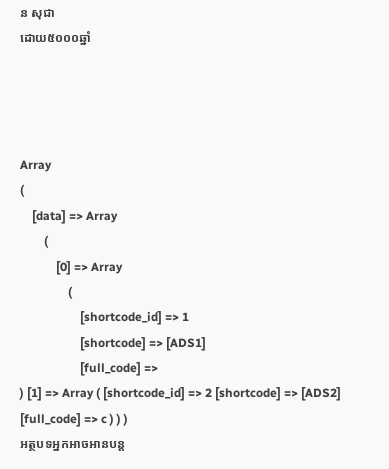ន សុជា
ដោយ៥០០០ឆ្នាំ




Array
(
    [data] => Array
        (
            [0] => Array
                (
                    [shortcode_id] => 1
                    [shortcode] => [ADS1]
                    [full_code] =>
) [1] => Array ( [shortcode_id] => 2 [shortcode] => [ADS2] [full_code] => c ) ) )
អត្ថបទអ្នកអាចអានបន្ត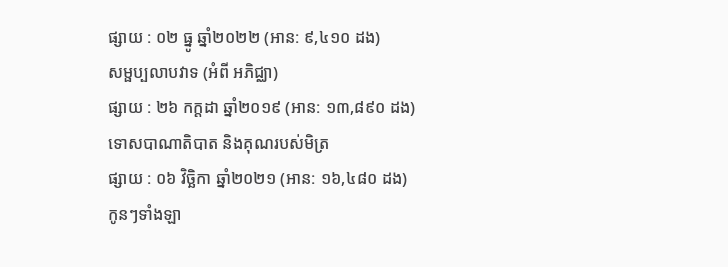ផ្សាយ : ០២ ធ្នូ ឆ្នាំ២០២២ (អាន: ៩,៤១០ ដង)
សម្ផប្បលាបវាទ (អំពី អភិជ្ឈា)
ផ្សាយ : ២៦ កក្តដា ឆ្នាំ២០១៩ (អាន: ១៣,៨៩០ ដង)
ទោសបាណាតិបាត និងគុណរបស់មិត្រ
ផ្សាយ : ០៦ វិច្ឆិកា ឆ្នាំ២០២១ (អាន: ១៦,៤៨០ ដង)
កូនៗទាំងឡា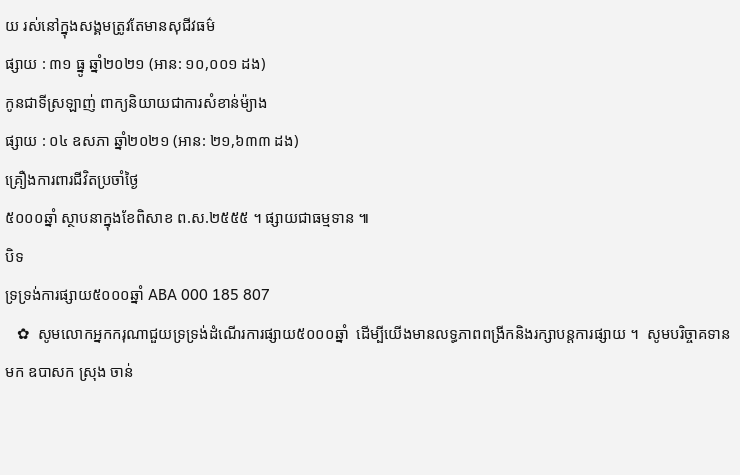យ រស់នៅក្នុងសង្គមត្រូវតែមានសុជីវធម៌
ផ្សាយ : ៣១ ធ្នូ ឆ្នាំ២០២១ (អាន: ១០,០០១ ដង)
កូនជាទីស្រឡាញ់ ពាក្យនិយាយជាការសំខាន់ម៉្យាង
ផ្សាយ : ០៤ ឧសភា ឆ្នាំ២០២១ (អាន: ២១,៦៣៣ ដង)
គ្រឿងការពារជីវិតប្រចាំថ្ងៃ
៥០០០ឆ្នាំ ស្ថាបនាក្នុងខែពិសាខ ព.ស.២៥៥៥ ។ ផ្សាយជាធម្មទាន ៕
បិទ
ទ្រទ្រង់ការផ្សាយ៥០០០ឆ្នាំ ABA 000 185 807
   ✿  សូមលោកអ្នកករុណាជួយទ្រទ្រង់ដំណើរការផ្សាយ៥០០០ឆ្នាំ  ដើម្បីយើងមានលទ្ធភាពពង្រីកនិងរក្សាបន្តការផ្សាយ ។  សូមបរិច្ចាគទានមក ឧបាសក ស្រុង ចាន់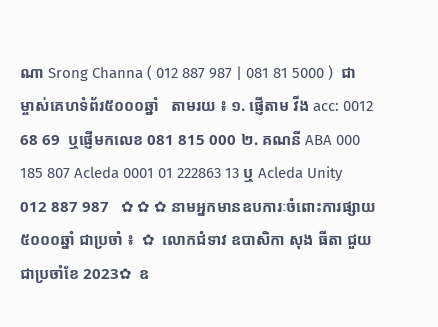ណា Srong Channa ( 012 887 987 | 081 81 5000 )  ជាម្ចាស់គេហទំព័រ៥០០០ឆ្នាំ   តាមរយ ៖ ១. ផ្ញើតាម វីង acc: 0012 68 69  ឬផ្ញើមកលេខ 081 815 000 ២. គណនី ABA 000 185 807 Acleda 0001 01 222863 13 ឬ Acleda Unity 012 887 987   ✿ ✿ ✿ នាមអ្នកមានឧបការៈចំពោះការផ្សាយ៥០០០ឆ្នាំ ជាប្រចាំ ៖  ✿  លោកជំទាវ ឧបាសិកា សុង ធីតា ជួយជាប្រចាំខែ 2023✿  ឧ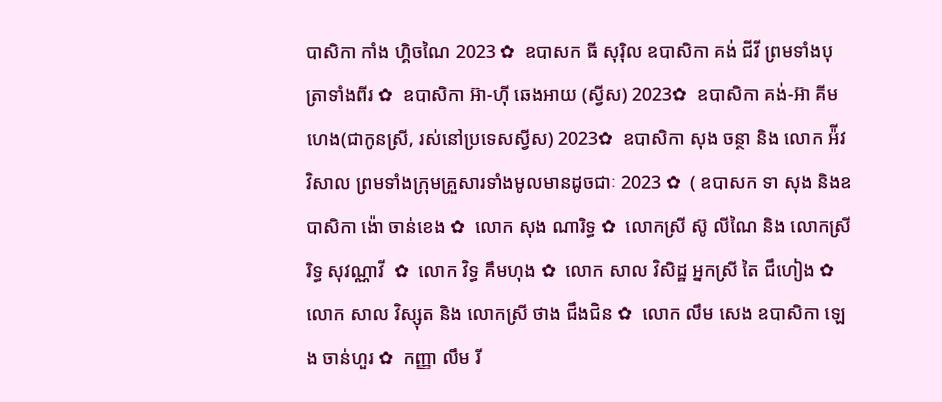បាសិកា កាំង ហ្គិចណៃ 2023 ✿  ឧបាសក ធី សុរ៉ិល ឧបាសិកា គង់ ជីវី ព្រមទាំងបុត្រាទាំងពីរ ✿  ឧបាសិកា អ៊ា-ហុី ឆេងអាយ (ស្វីស) 2023✿  ឧបាសិកា គង់-អ៊ា គីមហេង(ជាកូនស្រី, រស់នៅប្រទេសស្វីស) 2023✿  ឧបាសិកា សុង ចន្ថា និង លោក អ៉ីវ វិសាល ព្រមទាំងក្រុមគ្រួសារទាំងមូលមានដូចជាៈ 2023 ✿  ( ឧបាសក ទា សុង និងឧបាសិកា ង៉ោ ចាន់ខេង ✿  លោក សុង ណារិទ្ធ ✿  លោកស្រី ស៊ូ លីណៃ និង លោកស្រី រិទ្ធ សុវណ្ណាវី  ✿  លោក វិទ្ធ គឹមហុង ✿  លោក សាល វិសិដ្ឋ អ្នកស្រី តៃ ជឹហៀង ✿  លោក សាល វិស្សុត និង លោកស្រី ថាង ជឹងជិន ✿  លោក លឹម សេង ឧបាសិកា ឡេង ចាន់ហួរ ✿  កញ្ញា លឹម រី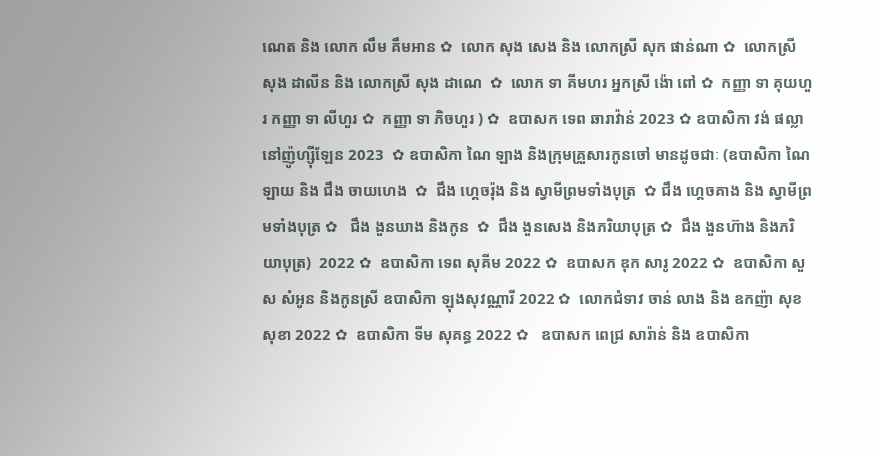ណេត និង លោក លឹម គឹមអាន ✿  លោក សុង សេង និង លោកស្រី សុក ផាន់ណា ✿  លោកស្រី សុង ដាលីន និង លោកស្រី សុង ដាណេ  ✿  លោក ទា គីមហរ អ្នកស្រី ង៉ោ ពៅ ✿  កញ្ញា ទា គុយហួរ កញ្ញា ទា លីហួរ ✿  កញ្ញា ទា ភិចហួរ ) ✿  ឧបាសក ទេព ឆារាវ៉ាន់ 2023 ✿ ឧបាសិកា វង់ ផល្លា នៅញ៉ូហ្ស៊ីឡែន 2023  ✿ ឧបាសិកា ណៃ ឡាង និងក្រុមគ្រួសារកូនចៅ មានដូចជាៈ (ឧបាសិកា ណៃ ឡាយ និង ជឹង ចាយហេង  ✿  ជឹង ហ្គេចរ៉ុង និង ស្វាមីព្រមទាំងបុត្រ  ✿ ជឹង ហ្គេចគាង និង ស្វាមីព្រមទាំងបុត្រ ✿   ជឹង ងួនឃាង និងកូន  ✿  ជឹង ងួនសេង និងភរិយាបុត្រ ✿  ជឹង ងួនហ៊ាង និងភរិយាបុត្រ)  2022 ✿  ឧបាសិកា ទេព សុគីម 2022 ✿  ឧបាសក ឌុក សារូ 2022 ✿  ឧបាសិកា សួស សំអូន និងកូនស្រី ឧបាសិកា ឡុងសុវណ្ណារី 2022 ✿  លោកជំទាវ ចាន់ លាង និង ឧកញ៉ា សុខ សុខា 2022 ✿  ឧបាសិកា ទីម សុគន្ធ 2022 ✿   ឧបាសក ពេជ្រ សារ៉ាន់ និង ឧបាសិកា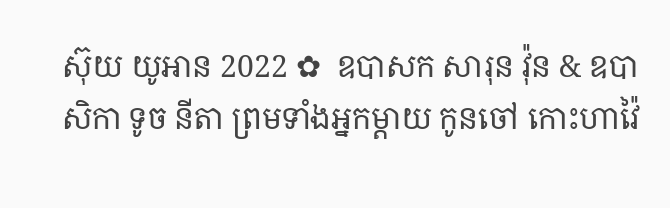ស៊ុយ យូអាន 2022 ✿  ឧបាសក សារុន វ៉ុន & ឧបាសិកា ទូច នីតា ព្រមទាំងអ្នកម្តាយ កូនចៅ កោះហាវ៉ៃ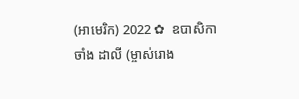(អាមេរិក) 2022 ✿  ឧបាសិកា ចាំង ដាលី (ម្ចាស់រោង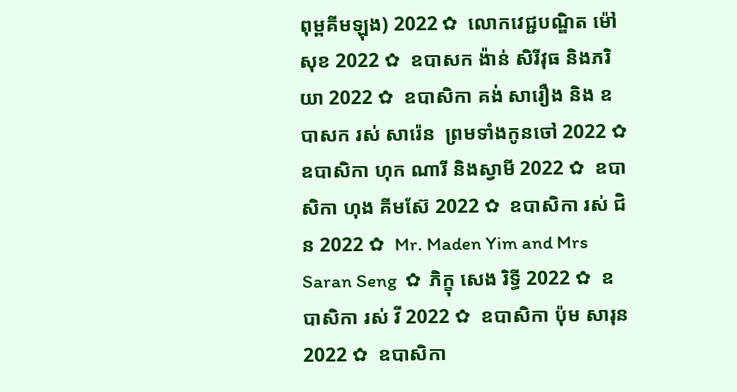ពុម្ពគីមឡុង) 2022 ✿  លោកវេជ្ជបណ្ឌិត ម៉ៅ សុខ 2022 ✿  ឧបាសក ង៉ាន់ សិរីវុធ និងភរិយា 2022 ✿  ឧបាសិកា គង់ សារឿង និង ឧបាសក រស់ សារ៉េន  ព្រមទាំងកូនចៅ 2022 ✿  ឧបាសិកា ហុក ណារី និងស្វាមី 2022 ✿  ឧបាសិកា ហុង គីមស៊ែ 2022 ✿  ឧបាសិកា រស់ ជិន 2022 ✿  Mr. Maden Yim and Mrs Saran Seng  ✿  ភិក្ខុ សេង រិទ្ធី 2022 ✿  ឧបាសិកា រស់ វី 2022 ✿  ឧបាសិកា ប៉ុម សារុន 2022 ✿  ឧបាសិកា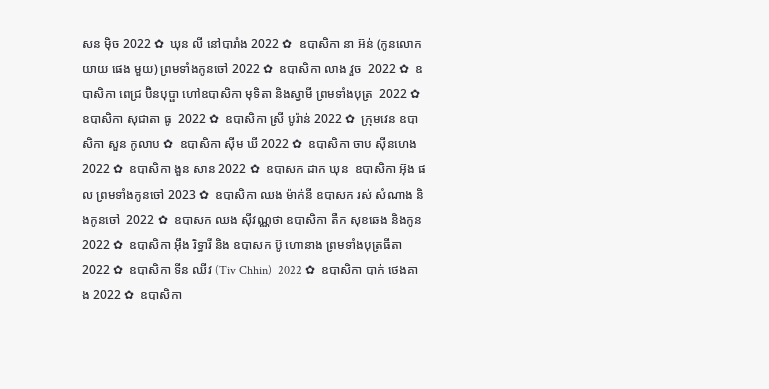សន ម៉ិច 2022 ✿  ឃុន លី នៅបារាំង 2022 ✿  ឧបាសិកា នា អ៊ន់ (កូនលោកយាយ ផេង មួយ) ព្រមទាំងកូនចៅ 2022 ✿  ឧបាសិកា លាង វួច  2022 ✿  ឧបាសិកា ពេជ្រ ប៊ិនបុប្ផា ហៅឧបាសិកា មុទិតា និងស្វាមី ព្រមទាំងបុត្រ  2022 ✿  ឧបាសិកា សុជាតា ធូ  2022 ✿  ឧបាសិកា ស្រី បូរ៉ាន់ 2022 ✿  ក្រុមវេន ឧបាសិកា សួន កូលាប ✿  ឧបាសិកា ស៊ីម ឃី 2022 ✿  ឧបាសិកា ចាប ស៊ីនហេង 2022 ✿  ឧបាសិកា ងួន សាន 2022 ✿  ឧបាសក ដាក ឃុន  ឧបាសិកា អ៊ុង ផល ព្រមទាំងកូនចៅ 2023 ✿  ឧបាសិកា ឈង ម៉ាក់នី ឧបាសក រស់ សំណាង និងកូនចៅ  2022 ✿  ឧបាសក ឈង សុីវណ្ណថា ឧបាសិកា តឺក សុខឆេង និងកូន 2022 ✿  ឧបាសិកា អុឹង រិទ្ធារី និង ឧបាសក ប៊ូ ហោនាង ព្រមទាំងបុត្រធីតា  2022 ✿  ឧបាសិកា ទីន ឈីវ (Tiv Chhin)  2022 ✿  ឧបាសិកា បាក់ ថេងគាង 2022 ✿  ឧបាសិកា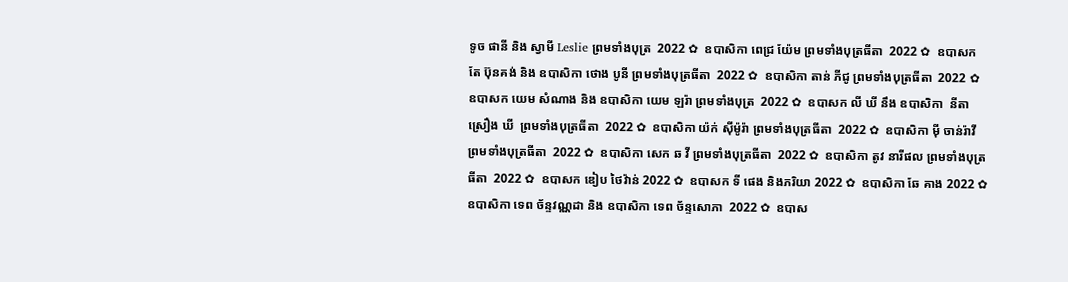ទូច ផានី និង ស្វាមី Leslie ព្រមទាំងបុត្រ  2022 ✿  ឧបាសិកា ពេជ្រ យ៉ែម ព្រមទាំងបុត្រធីតា  2022 ✿  ឧបាសក តែ ប៊ុនគង់ និង ឧបាសិកា ថោង បូនី ព្រមទាំងបុត្រធីតា  2022 ✿  ឧបាសិកា តាន់ ភីជូ ព្រមទាំងបុត្រធីតា  2022 ✿  ឧបាសក យេម សំណាង និង ឧបាសិកា យេម ឡរ៉ា ព្រមទាំងបុត្រ  2022 ✿  ឧបាសក លី ឃី នឹង ឧបាសិកា  នីតា ស្រឿង ឃី  ព្រមទាំងបុត្រធីតា  2022 ✿  ឧបាសិកា យ៉ក់ សុីម៉ូរ៉ា ព្រមទាំងបុត្រធីតា  2022 ✿  ឧបាសិកា មុី ចាន់រ៉ាវី ព្រមទាំងបុត្រធីតា  2022 ✿  ឧបាសិកា សេក ឆ វី ព្រមទាំងបុត្រធីតា  2022 ✿  ឧបាសិកា តូវ នារីផល ព្រមទាំងបុត្រធីតា  2022 ✿  ឧបាសក ឌៀប ថៃវ៉ាន់ 2022 ✿  ឧបាសក ទី ផេង និងភរិយា 2022 ✿  ឧបាសិកា ឆែ គាង 2022 ✿  ឧបាសិកា ទេព ច័ន្ទវណ្ណដា និង ឧបាសិកា ទេព ច័ន្ទសោភា  2022 ✿  ឧបាស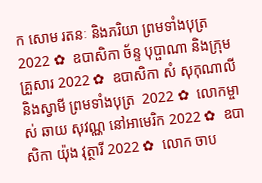ក សោម រតនៈ និងភរិយា ព្រមទាំងបុត្រ  2022 ✿  ឧបាសិកា ច័ន្ទ បុប្ផាណា និងក្រុមគ្រួសារ 2022 ✿  ឧបាសិកា សំ សុកុណាលី និងស្វាមី ព្រមទាំងបុត្រ  2022 ✿  លោកម្ចាស់ ឆាយ សុវណ្ណ នៅអាមេរិក 2022 ✿  ឧបាសិកា យ៉ុង វុត្ថារី 2022 ✿  លោក ចាប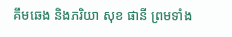គឹមឆេង និងភរិយា សុខ ផានី ព្រមទាំង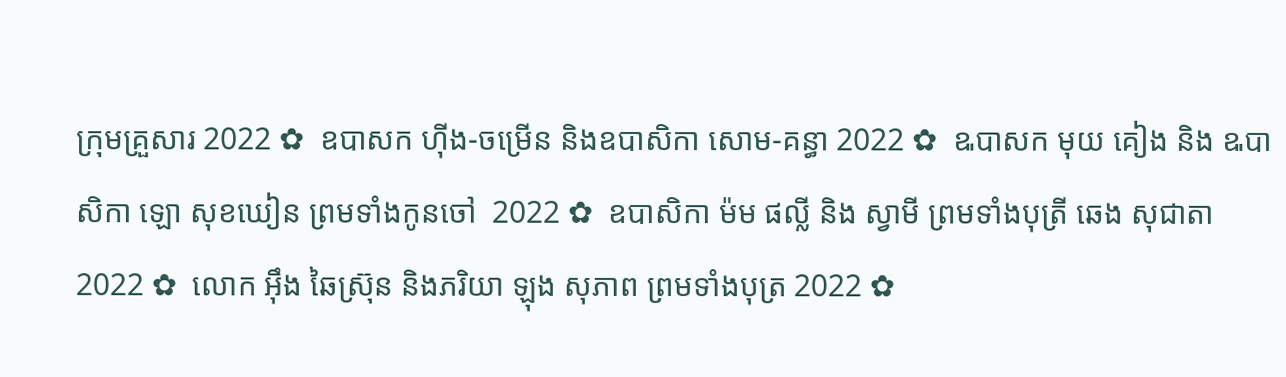ក្រុមគ្រួសារ 2022 ✿  ឧបាសក ហ៊ីង-ចម្រើន និងឧបាសិកា សោម-គន្ធា 2022 ✿  ឩបាសក មុយ គៀង និង ឩបាសិកា ឡោ សុខឃៀន ព្រមទាំងកូនចៅ  2022 ✿  ឧបាសិកា ម៉ម ផល្លី និង ស្វាមី ព្រមទាំងបុត្រី ឆេង សុជាតា 2022 ✿  លោក អ៊ឹង ឆៃស្រ៊ុន និងភរិយា ឡុង សុភាព ព្រមទាំងបុត្រ 2022 ✿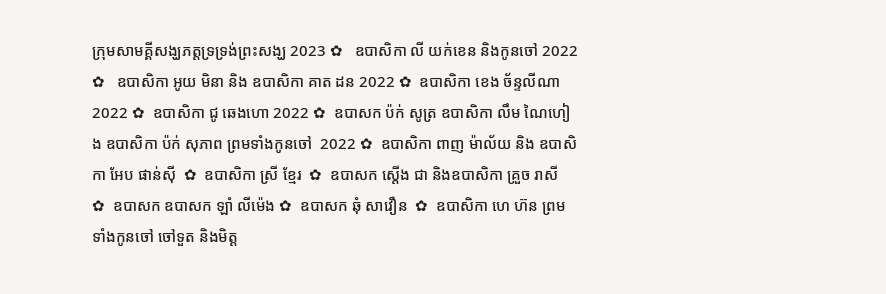ក្រុមសាមគ្គីសង្ឃភត្តទ្រទ្រង់ព្រះសង្ឃ 2023 ✿   ឧបាសិកា លី យក់ខេន និងកូនចៅ 2022 ✿   ឧបាសិកា អូយ មិនា និង ឧបាសិកា គាត ដន 2022 ✿  ឧបាសិកា ខេង ច័ន្ទលីណា 2022 ✿  ឧបាសិកា ជូ ឆេងហោ 2022 ✿  ឧបាសក ប៉ក់ សូត្រ ឧបាសិកា លឹម ណៃហៀង ឧបាសិកា ប៉ក់ សុភាព ព្រមទាំងកូនចៅ  2022 ✿  ឧបាសិកា ពាញ ម៉ាល័យ និង ឧបាសិកា អែប ផាន់ស៊ី  ✿  ឧបាសិកា ស្រី ខ្មែរ  ✿  ឧបាសក ស្តើង ជា និងឧបាសិកា គ្រួច រាសី  ✿  ឧបាសក ឧបាសក ឡាំ លីម៉េង ✿  ឧបាសក ឆុំ សាវឿន  ✿  ឧបាសិកា ហេ ហ៊ន ព្រមទាំងកូនចៅ ចៅទួត និងមិត្ត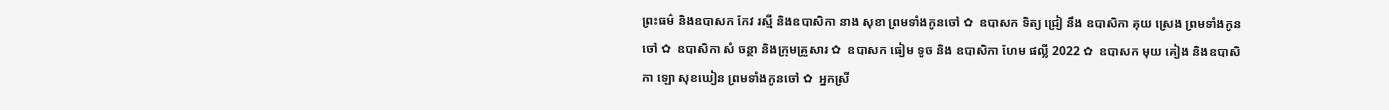ព្រះធម៌ និងឧបាសក កែវ រស្មី និងឧបាសិកា នាង សុខា ព្រមទាំងកូនចៅ ✿  ឧបាសក ទិត្យ ជ្រៀ នឹង ឧបាសិកា គុយ ស្រេង ព្រមទាំងកូនចៅ ✿  ឧបាសិកា សំ ចន្ថា និងក្រុមគ្រួសារ ✿  ឧបាសក ធៀម ទូច និង ឧបាសិកា ហែម ផល្លី 2022 ✿  ឧបាសក មុយ គៀង និងឧបាសិកា ឡោ សុខឃៀន ព្រមទាំងកូនចៅ ✿  អ្នកស្រី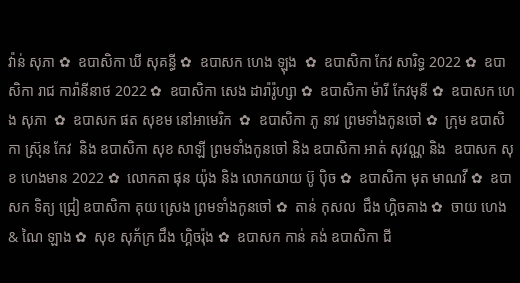វ៉ាន់ សុភា ✿  ឧបាសិកា ឃី សុគន្ធី ✿  ឧបាសក ហេង ឡុង  ✿  ឧបាសិកា កែវ សារិទ្ធ 2022 ✿  ឧបាសិកា រាជ ការ៉ានីនាថ 2022 ✿  ឧបាសិកា សេង ដារ៉ារ៉ូហ្សា ✿  ឧបាសិកា ម៉ារី កែវមុនី ✿  ឧបាសក ហេង សុភា  ✿  ឧបាសក ផត សុខម នៅអាមេរិក  ✿  ឧបាសិកា ភូ នាវ ព្រមទាំងកូនចៅ ✿  ក្រុម ឧបាសិកា ស្រ៊ុន កែវ  និង ឧបាសិកា សុខ សាឡី ព្រមទាំងកូនចៅ និង ឧបាសិកា អាត់ សុវណ្ណ និង  ឧបាសក សុខ ហេងមាន 2022 ✿  លោកតា ផុន យ៉ុង និង លោកយាយ ប៊ូ ប៉ិច ✿  ឧបាសិកា មុត មាណវី ✿  ឧបាសក ទិត្យ ជ្រៀ ឧបាសិកា គុយ ស្រេង ព្រមទាំងកូនចៅ ✿  តាន់ កុសល  ជឹង ហ្គិចគាង ✿  ចាយ ហេង & ណៃ ឡាង ✿  សុខ សុភ័ក្រ ជឹង ហ្គិចរ៉ុង ✿  ឧបាសក កាន់ គង់ ឧបាសិកា ជី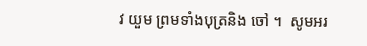វ យួម ព្រមទាំងបុត្រនិង ចៅ ។  សូមអរ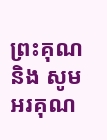ព្រះគុណ និង សូមអរគុណ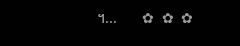។...       ✿  ✿  ✿